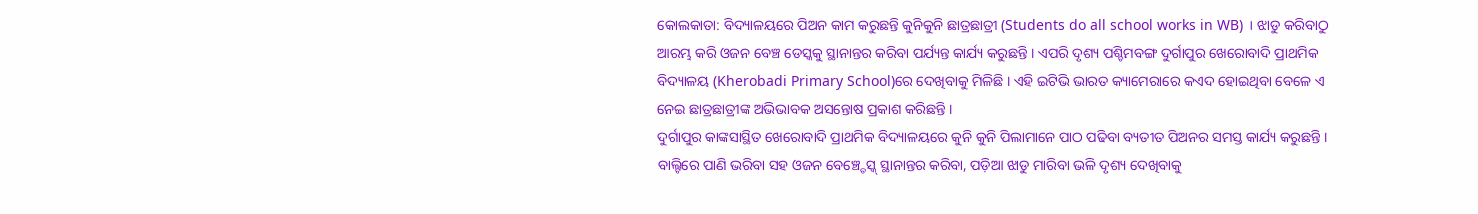କୋଲକାତା: ବିଦ୍ୟାଳୟରେ ପିଅନ କାମ କରୁଛନ୍ତି କୁନିକୁନି ଛାତ୍ରଛାତ୍ରୀ (Students do all school works in WB) । ଝାଡୁ କରିବାଠୁ ଆରମ୍ଭ କରି ଓଜନ ବେଞ୍ଚ ଡେସ୍କକୁ ସ୍ଥାନାନ୍ତର କରିବା ପର୍ଯ୍ୟନ୍ତ କାର୍ଯ୍ୟ କରୁଛନ୍ତି । ଏପରି ଦୃଶ୍ୟ ପଶ୍ଚିମବଙ୍ଗ ଦୁର୍ଗାପୁର ଖେରୋବାଦି ପ୍ରାଥମିକ ବିଦ୍ୟାଳୟ (Kherobadi Primary School)ରେ ଦେଖିବାକୁ ମିଳିଛି । ଏହି ଇଟିଭି ଭାରତ କ୍ୟାମେରାରେ କଏଦ ହୋଇଥିବା ବେଳେ ଏ ନେଇ ଛାତ୍ରଛାତ୍ରୀଙ୍କ ଅଭିଭାବକ ଅସନ୍ତୋଷ ପ୍ରକାଶ କରିଛନ୍ତି ।
ଦୁର୍ଗାପୁର କାଙ୍କସାସ୍ଥିତ ଖେରୋବାଦି ପ୍ରାଥମିକ ବିଦ୍ୟାଳୟରେ କୁନି କୁନି ପିଲାମାନେ ପାଠ ପଢିବା ବ୍ୟତୀତ ପିଅନର ସମସ୍ତ କାର୍ଯ୍ୟ କରୁଛନ୍ତି । ବାଲ୍ଟିରେ ପାଣି ଭରିବା ସହ ଓଜନ ବେଞ୍ଚ୍ଡେସ୍କ୍ ସ୍ଥାନାନ୍ତର କରିବା, ପଡ଼ିଆ ଝାଡୁ ମାରିବା ଭଳି ଦୃଶ୍ୟ ଦେଖିବାକୁ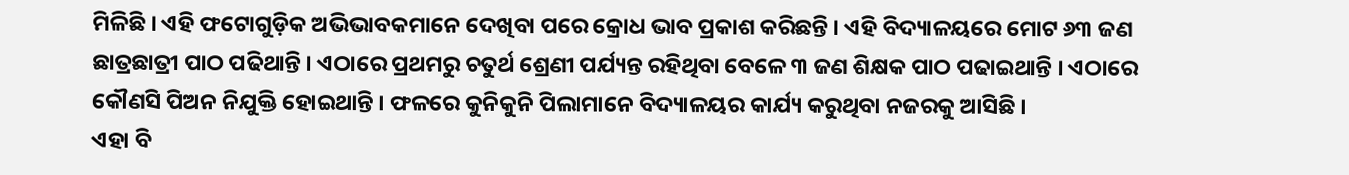ମିଳିଛି । ଏହି ଫଟୋଗୁଡ଼ିକ ଅଭିଭାବକମାନେ ଦେଖିବା ପରେ କ୍ରୋଧ ଭାବ ପ୍ରକାଶ କରିଛନ୍ତି । ଏହି ବିଦ୍ୟାଳୟରେ ମୋଟ ୬୩ ଜଣ ଛାତ୍ରଛାତ୍ରୀ ପାଠ ପଢିଥାନ୍ତି । ଏଠାରେ ପ୍ରଥମରୁ ଚତୁର୍ଥ ଶ୍ରେଣୀ ପର୍ଯ୍ୟନ୍ତ ରହିଥିବା ବେଳେ ୩ ଜଣ ଶିକ୍ଷକ ପାଠ ପଢାଇଥାନ୍ତି । ଏଠାରେ କୌଣସି ପିଅନ ନିଯୁକ୍ତି ହୋଇଥାନ୍ତି । ଫଳରେ କୁନିକୁନି ପିଲାମାନେ ବିଦ୍ୟାଳୟର କାର୍ଯ୍ୟ କରୁଥିବା ନଜରକୁ ଆସିଛି ।
ଏହା ବି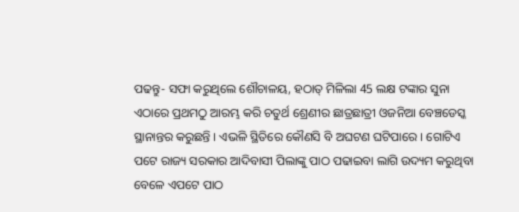ପଢନ୍ତୁ- ସଫା କରୁଥିଲେ ଶୌଚାଳୟ, ହଠାତ୍ ମିଳିଲା 45 ଲକ୍ଷ ଟଙ୍କାର ସୁନା
ଏଠାରେ ପ୍ରଥମଠୁ ଆରମ୍ଭ କରି ଚତୁର୍ଥ ଶ୍ରେଣୀର ଛାତ୍ରଛାତ୍ରୀ ଓଜନିଆ ବେଞ୍ଚଡେସ୍କ ସ୍ଥାନାନ୍ତର କରୁଛନ୍ତି । ଏଭଳି ସ୍ଥିତିରେ କୌଣସି ବି ଅଘଟଣ ଘଟିପାରେ । ଗୋଟିଏ ପଟେ ରାଜ୍ୟ ସରକାର ଆଦିବାସୀ ପିଲାଙ୍କୁ ପାଠ ପଢାଇବା ଲାଗି ଉଦ୍ୟମ କରୁଥିବା ବେଳେ ଏପଟେ ପାଠ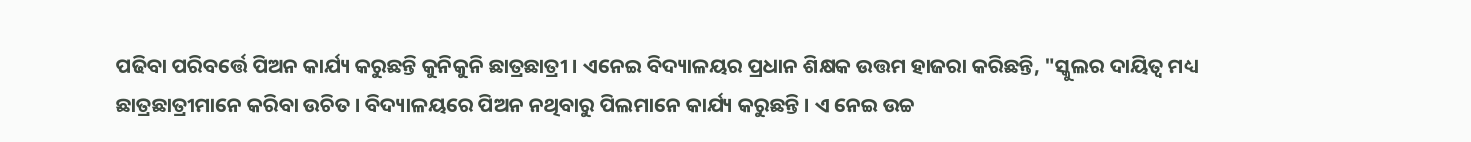ପଢିବା ପରିବର୍ତ୍ତେ ପିଅନ କାର୍ଯ୍ୟ କରୁଛନ୍ତି କୁନିକୁନି ଛାତ୍ରଛାତ୍ରୀ । ଏନେଇ ବିଦ୍ୟାଳୟର ପ୍ରଧାନ ଶିକ୍ଷକ ଉତ୍ତମ ହାଜରା କରିଛନ୍ତି, "ସ୍କୁଲର ଦାୟିତ୍ବ ମଧ୍ୟ ଛାତ୍ରଛାତ୍ରୀମାନେ କରିବା ଉଚିତ । ବିଦ୍ୟାଳୟରେ ପିଅନ ନଥିବାରୁ ପିଲମାନେ କାର୍ଯ୍ୟ କରୁଛନ୍ତି । ଏ ନେଇ ଉଚ୍ଚ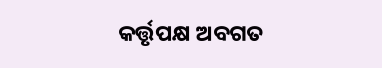କର୍ତ୍ତୃପକ୍ଷ ଅବଗତ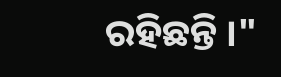ରହିଛନ୍ତି ।"